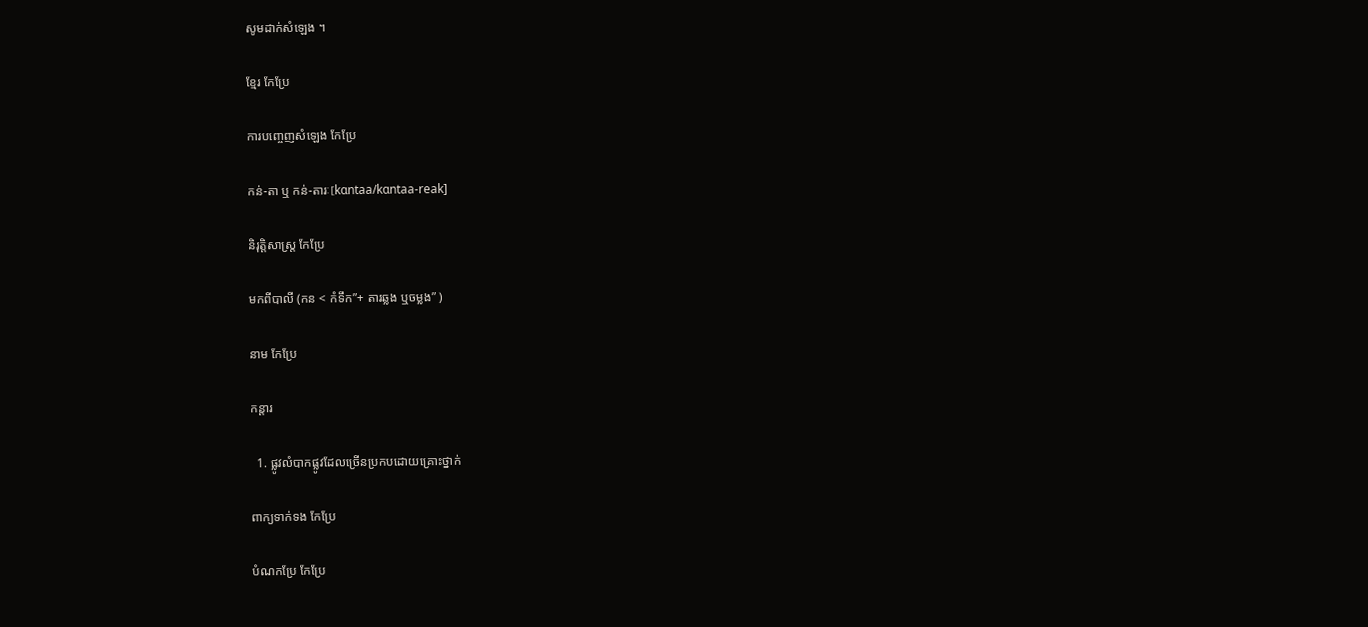សូមដាក់សំឡេង ។

ខ្មែរ កែប្រែ

ការបញ្ចេញសំឡេង កែប្រែ

កន់-តា ឬ កន់-តារៈ[kɑntaa/kɑntaa-reak]

និរុត្តិសាស្ត្រ កែប្រែ

មកពីបាលី (កន < កំទឹក”+ តារឆ្លង ឬចម្លង” )

នាម កែប្រែ

កន្តារ

  1. ផ្លូវលំបាកផ្លូវដែលច្រើនប្រកបដោយគ្រោះថ្នាក់

ពាក្យទាក់ទង កែប្រែ

បំណកប្រែ កែប្រែ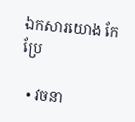ឯកសារយោង កែប្រែ

  • វចនា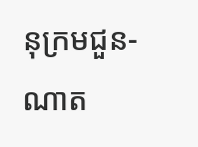នុក្រមជួន-ណាត